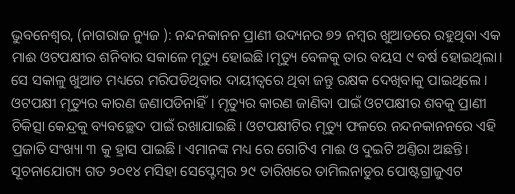ଭୁବନେଶ୍ଵର, (ନାଗରାଜ ନ୍ୟୁଜ ): ନନ୍ଦନକାନନ ପ୍ରାଣୀ ଉଦ୍ୟନର ୭୨ ନମ୍ବର ଖୁଆଡରେ ରହୁଥିବା ଏକ ମାଈ ଓଟପକ୍ଷୀର ଶନିବାର ସକାଳେ ମୃତ୍ୟୁ ହୋଇଛି।ମୃତ୍ୟୁ ବେଳକୁ ତାର ବୟସ ୯ ବର୍ଷ ହୋଇଥିଲା। ସେ ସକାଳୁ ଖୁଆଡ ମଧ୍ୟରେ ମରିପଡିଥିବାର ଦାୟୀତ୍ଵରେ ଥିବା ଜନ୍ତୁ ରକ୍ଷକ ଦେଖିବାକୁ ପାଇଥିଲେ । ଓଟପକ୍ଷୀ ମୃତ୍ୟୁର କାରଣ ଜଣାପଡିନାହିଁ। ମୃତ୍ୟୁର କାରଣ ଜାଣିବା ପାଇଁ ଓଟପକ୍ଷୀର ଶବକୁ ପ୍ରାଣୀ ଚିକିତ୍ସା କେନ୍ଦ୍ରକୁ ବ୍ୟବଚ୍ଛେଦ ପାଇଁ ରଖାଯାଇଛି। ଓଟପକ୍ଷୀଟିର ମୃତ୍ୟୁ ଫଳରେ ନନ୍ଦନକାନନରେ ଏହି ପ୍ରଜାତି ସଂଖ୍ୟା ୩ କୁ ହ୍ରାସ ପାଇଛି। ଏମାନଙ୍କ ମଧ୍ୟ ରେ ଗୋଟିଏ ମାଈ ଓ ଦୁଇଟି ଅଣ୍ତିରା ଅଛନ୍ତି। ସୂଚନାଯୋଗ୍ୟ ଗତ ୨୦୧୪ ମସିହା ସେପ୍ଟେମ୍ବର ୨୯ ତାରିଖରେ ତାମିଲନାଡୁର ପୋଷ୍ଟଗ୍ରାଜୁଏଟ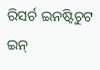ରିସର୍ଚ ଇନଷ୍ଟିଚୁଟ ଇନ୍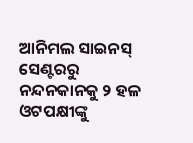ଆନିମଲ ସାଇନସ୍ ସେଣ୍ଟରରୁ ନନ୍ଦନକାନକୁ ୨ ହଳ ଓଟପକ୍ଷୀଙ୍କୁ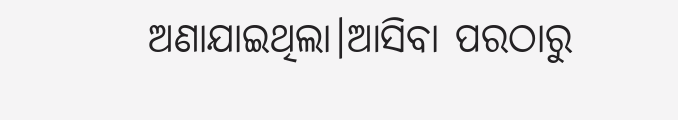ଅଣାଯାଇଥିଲା।ଆସିବା ପରଠାରୁ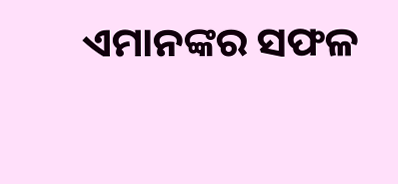ଏମାନଙ୍କର ସଫଳ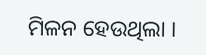ମିଳନ ହେଉଥିଲା ।